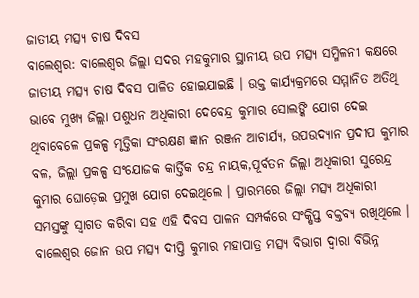ଜାତୀୟ ମତ୍ସ୍ୟ ଚାଷ ଦିବସ
ବାଲେଶ୍ୱର: ବାଲେଶ୍ୱର ଜିଲ୍ଲା ସଦର ମହକୁମାର ସ୍ଥାନୀୟ ଉପ ମତ୍ସ୍ୟ ସମ୍ମିଳନୀ କକ୍ଷରେ ଜାତୀୟ ମତ୍ସ୍ୟ ଚାଷ ଦିବସ ପାଳିତ ହୋଇଯାଇଛି । ଉକ୍ତ କାର୍ଯ୍ୟକ୍ରମରେ ସମ୍ମାନିତ ଅତିଥି ଭାବେ ମୁଖ୍ୟ ଜିଲ୍ଲା ପଶୁଧନ ଅଧିକାରୀ ଦେବେନ୍ଦ୍ର କୁମାର ସୋଲଙ୍କି ଯୋଗ ଦେଇ ଥିବାବେଳେ ପ୍ରକଳ୍ପ ମୃତ୍ତିକା ସଂରକ୍ଷଣ ଜ୍ଞାନ ରଞ୍ଜନ ଆଚାର୍ଯ୍ୟ, ଉପଉଦ୍ୟାନ ପ୍ରଦୀପ କୁମାର ବଳ, ଜିଲ୍ଲା ପ୍ରକଳ୍ପ ସଂଯୋଜକ କାର୍ତ୍ତିକ ଚନ୍ଦ୍ର ନାୟକ,ପୂର୍ବତନ ଜିଲ୍ଲା ଅଧିକାରୀ ସୁରେନ୍ଦ୍ର କୁମାର ଘୋଡ଼େଇ ପ୍ରମୁଖ ଯୋଗ ଦେଇଥିଲେ । ପ୍ରାରମ୍ଭରେ ଜିଲ୍ଲା ମତ୍ସ୍ୟ ଅଧିକାରୀ ସମସ୍ତଙ୍କୁ ସ୍ୱାଗତ କରିବା ସହ ଏହି ଦିବସ ପାଳନ ସମ୍ପର୍କରେ ସଂକ୍ଷିପ୍ତ ବକ୍ତବ୍ୟ ରଖିଥିଲେ । ବାଲେଶ୍ୱର ଜୋନ ଉପ ମତ୍ସ୍ୟ ଦୀପ୍ତି କୁମାର ମହାପାତ୍ର ମତ୍ସ୍ୟ ବିଭାଗ ଦ୍ୱାରା ବିଭିନ୍ନ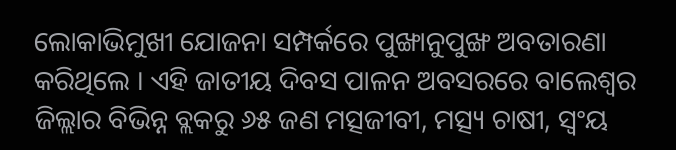ଲୋକାଭିମୁଖୀ ଯୋଜନା ସମ୍ପର୍କରେ ପୁଙ୍ଖାନୁପୁଙ୍ଖ ଅବତାରଣା କରିଥିଲେ । ଏହି ଜାତୀୟ ଦିବସ ପାଳନ ଅବସରରେ ବାଲେଶ୍ୱର ଜିଲ୍ଲାର ବିଭିନ୍ନ ବ୍ଲକରୁ ୬୫ ଜଣ ମତ୍ସଜୀବୀ, ମତ୍ସ୍ୟ ଚାଷୀ, ସ୍ୱଂୟ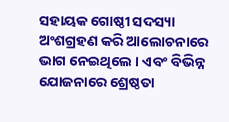ସହାୟକ ଗୋଷ୍ଠୀ ସଦସ୍ୟା ଅଂଶଗ୍ରହଣ କରି ଆଲୋଚନାରେ ଭାଗ ନେଇଥିଲେ । ଏବଂ ବିଭିନ୍ନ ଯୋଜନାରେ ଶ୍ରେଷ୍ଠତା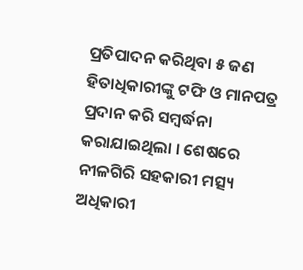ପ୍ରତିପାଦନ କରିଥିବା ୫ ଜଣ ହିତାଧିକାରୀଙ୍କୁ ଟଫି ଓ ମାନପତ୍ର ପ୍ରଦାନ କରି ସମ୍ବର୍ଦ୍ଧନା କରାଯାଇଥିଲା । ଶେଷରେ ନୀଳଗିରି ସହକାରୀ ମତ୍ସ୍ୟ ଅଧିକାରୀ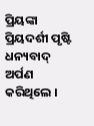ପ୍ରିୟଙ୍କା ପ୍ରିୟଦର୍ଶୀ ପୃଷ୍ଟି ଧନ୍ୟବାଦ୍ ଅର୍ପଣ କରିଥିଲେ ।